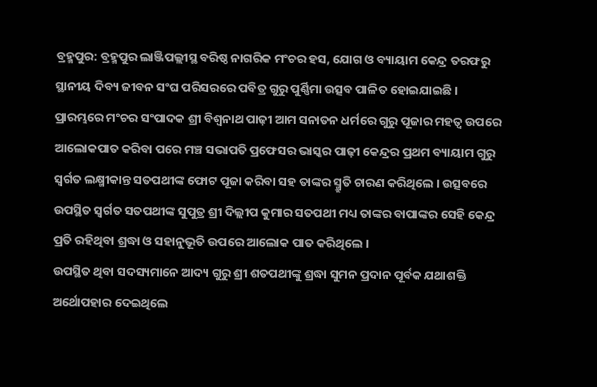ବ୍ରହ୍ମପୁର: ବ୍ରହ୍ମପୁର ଲାଞ୍ଜିପଲ୍ଲୀସ୍ଥ ବରିଷ୍ଠ ନାଗରିକ ମଂଚର ହସ, ଯୋଗ ଓ ବ୍ୟାୟାମ କେନ୍ଦ୍ର ତରଫରୁ ସ୍ଥାନୀୟ ଦିବ୍ୟ ଜୀବନ ସଂଘ ପରିସରରେ ପବିତ୍ର ଗୁରୁ ପୁର୍ଣ୍ଣିମା ଉତ୍ସବ ପାଳିତ ହୋଇଯାଇଛି ।
ପ୍ରାରମ୍ଭରେ ମଂଚର ସଂପାଦକ ଶ୍ରୀ ବିଶ୍ବନାଥ ପାଢ଼ୀ ଆମ ସନାତନ ଧର୍ମରେ ଗୁରୁ ପୂଜାର ମହତ୍ବ ଉପରେ ଆଲୋକପାତ କରିବା ପରେ ମଞ୍ଚ ସଭାପତି ପ୍ରଫେସର ଭାସ୍କର ପାଢ଼ୀ କେନ୍ଦ୍ରର ପ୍ରଥମ ବ୍ୟାୟାମ ଗୁରୁ ସ୍ବର୍ଗତ ଲକ୍ଷ୍ମୀକାନ୍ତ ସତପଥୀଙ୍କ ଫୋଟ ପୂଜା କରିବା ସହ ତାଙ୍କର ସ୍ମ୍ରୁତି ଚାରଣ କରିଥିଲେ । ଉତ୍ସବରେ ଉପସ୍ଥିତ ସ୍ବର୍ଗତ ସତପଥୀଙ୍କ ସୁପୁତ୍ର ଶ୍ରୀ ଦିଲ୍ଲୀପ କୁମାର ସତପଥୀ ମଧ୍ୟ ତାଙ୍କର ବାପାଙ୍କର ସେହି କେନ୍ଦ୍ର ପ୍ରତି ରହିଥିବା ଶ୍ରଦ୍ଧା ଓ ସହାନୁଭୂତି ଉପରେ ଆଲୋକ ପାତ କରିଥିଲେ ।
ଉପସ୍ଥିତ ଥିବା ସଦସ୍ୟମାନେ ଆଦ୍ୟ ଗୁରୁ ଶ୍ରୀ ଶତପଥୀଙ୍କୁ ଶ୍ରଦ୍ଧା ସୁମନ ପ୍ରଦାନ ପୂର୍ବକ ଯଥାଶକ୍ତି ଅର୍ଥୋପହାର ଦେଇଥିଲେ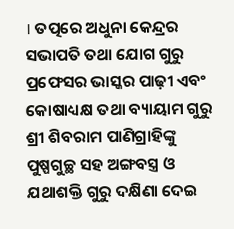। ତତ୍ପରେ ଅଧୁନା କେନ୍ଦ୍ରର ସଭାପତି ତଥା ଯୋଗ ଗୁରୁ ପ୍ରଫେସର ଭାସ୍କର ପାଢ଼ୀ ଏବଂ କୋଷାଧ୍ୟକ୍ଷ ତଥା ବ୍ୟାୟାମ ଗୁରୁ ଶ୍ରୀ ଶିବରାମ ପାଣିଗ୍ରାହିଙ୍କୁ ପୁଷ୍ପଗୁଚ୍ଛ ସହ ଅଙ୍ଗବସ୍ତ୍ର ଓ ଯଥାଶକ୍ତି ଗୁରୁ ଦକ୍ଷିଣା ଦେଇ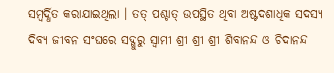ସମ୍ବର୍ଦ୍ଧିତ କରାଯାଇଥିଲା । ତତ୍ ପଶ୍ଚାତ୍ ଉପସ୍ଥିତ ଥିବା ଅଷ୍ଟଦଶାଧିକ ସଦସ୍ୟ ଦିବ୍ୟ ଜୀବନ ସଂଘରେ ସଦ୍ଗୁରୁ ସ୍ବାମୀ ଶ୍ରୀ ଶ୍ରୀ ଶ୍ରୀ ଶିବାନନ୍ଦ ଓ ଚିଦାନନ୍ଦ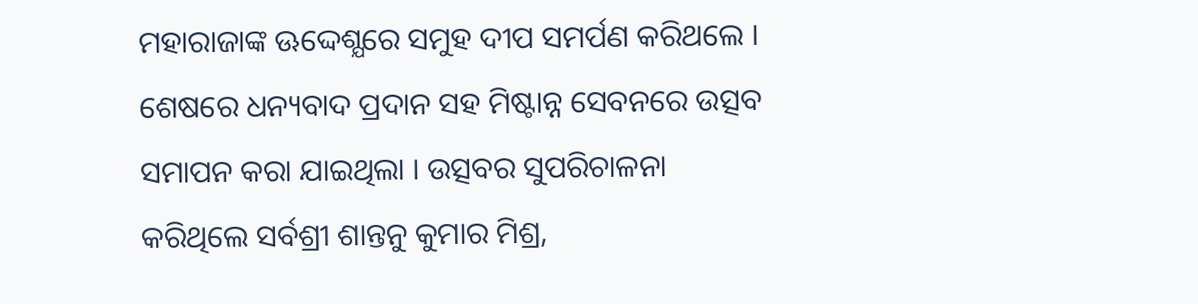ମହାରାଜାଙ୍କ ଊଦ୍ଦେଶ୍ଯରେ ସମୁହ ଦୀପ ସମର୍ପଣ କରିଥଲେ । ଶେଷରେ ଧନ୍ୟବାଦ ପ୍ରଦାନ ସହ ମିଷ୍ଟାନ୍ନ ସେବନରେ ଉତ୍ସବ ସମାପନ କରା ଯାଇଥିଲା । ଉତ୍ସବର ସୁପରିଚାଳନା କରିଥିଲେ ସର୍ବଶ୍ରୀ ଶାନ୍ତନୁ କୁମାର ମିଶ୍ର,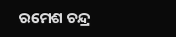ରମେଶ ଚନ୍ଦ୍ର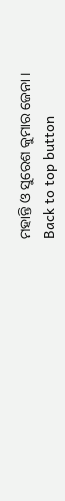ମହାନ୍ତି ଓ ସୁରେଶ କୁମାର ଜେନା ।
Back to top button